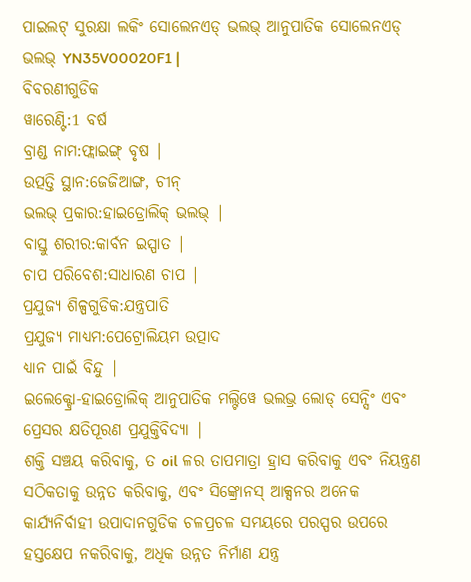ପାଇଲଟ୍ ସୁରକ୍ଷା ଲକିଂ ସୋଲେନଏଡ୍ ଭଲଭ୍ ଆନୁପାତିକ ସୋଲେନଏଡ୍ ଭଲଭ୍ YN35V00020F1 |
ବିବରଣୀଗୁଡିକ
ୱାରେଣ୍ଟି:1 ବର୍ଷ
ବ୍ରାଣ୍ଡ ନାମ:ଫ୍ଲାଇଙ୍ଗ୍ ବୃଷ |
ଉତ୍ପତ୍ତି ସ୍ଥାନ:ଜେଜିଆଙ୍ଗ, ଚୀନ୍
ଭଲଭ୍ ପ୍ରକାର:ହାଇଡ୍ରୋଲିକ୍ ଭଲଭ୍ |
ବାସ୍ତୁ ଶରୀର:କାର୍ବନ ଇସ୍ପାତ |
ଚାପ ପରିବେଶ:ସାଧାରଣ ଚାପ |
ପ୍ରଯୁଜ୍ୟ ଶିଳ୍ପଗୁଡିକ:ଯନ୍ତ୍ରପାତି
ପ୍ରଯୁଜ୍ୟ ମାଧ୍ୟମ:ପେଟ୍ରୋଲିୟମ ଉତ୍ପାଦ
ଧ୍ୟାନ ପାଇଁ ବିନ୍ଦୁ |
ଇଲେକ୍ଟ୍ରୋ-ହାଇଡ୍ରୋଲିକ୍ ଆନୁପାତିକ ମଲ୍ଟିୱେ ଭଲଭ୍ର ଲୋଡ୍ ସେନ୍ସିଂ ଏବଂ ପ୍ରେସର କ୍ଷତିପୂରଣ ପ୍ରଯୁକ୍ତିବିଦ୍ୟା |
ଶକ୍ତି ସଞ୍ଚୟ କରିବାକୁ, ତ oil ଳର ତାପମାତ୍ରା ହ୍ରାସ କରିବାକୁ ଏବଂ ନିୟନ୍ତ୍ରଣ ସଠିକତାକୁ ଉନ୍ନତ କରିବାକୁ, ଏବଂ ସିଙ୍କ୍ରୋନସ୍ ଆକ୍ସନର ଅନେକ କାର୍ଯ୍ୟନିର୍ବାହୀ ଉପାଦାନଗୁଡିକ ଚଳପ୍ରଚଳ ସମୟରେ ପରସ୍ପର ଉପରେ ହସ୍ତକ୍ଷେପ ନକରିବାକୁ, ଅଧିକ ଉନ୍ନତ ନିର୍ମାଣ ଯନ୍ତ୍ର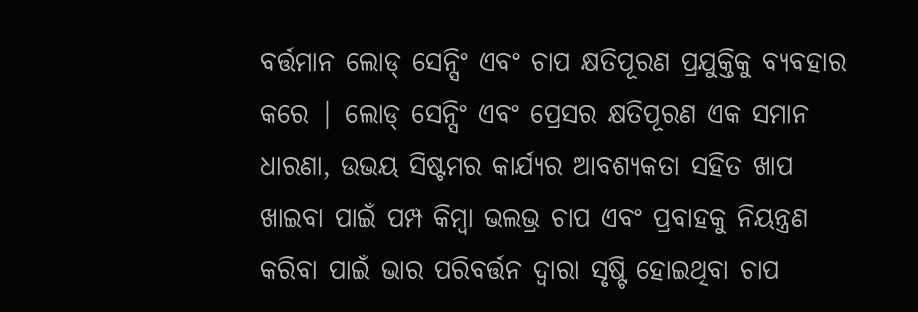ବର୍ତ୍ତମାନ ଲୋଡ୍ ସେନ୍ସିଂ ଏବଂ ଚାପ କ୍ଷତିପୂରଣ ପ୍ରଯୁକ୍ତିକୁ ବ୍ୟବହାର କରେ | ଲୋଡ୍ ସେନ୍ସିଂ ଏବଂ ପ୍ରେସର କ୍ଷତିପୂରଣ ଏକ ସମାନ ଧାରଣା, ଉଭୟ ସିଷ୍ଟମର କାର୍ଯ୍ୟର ଆବଶ୍ୟକତା ସହିତ ଖାପ ଖାଇବା ପାଇଁ ପମ୍ପ କିମ୍ବା ଭଲଭ୍ର ଚାପ ଏବଂ ପ୍ରବାହକୁ ନିୟନ୍ତ୍ରଣ କରିବା ପାଇଁ ଭାର ପରିବର୍ତ୍ତନ ଦ୍ୱାରା ସୃଷ୍ଟି ହୋଇଥିବା ଚାପ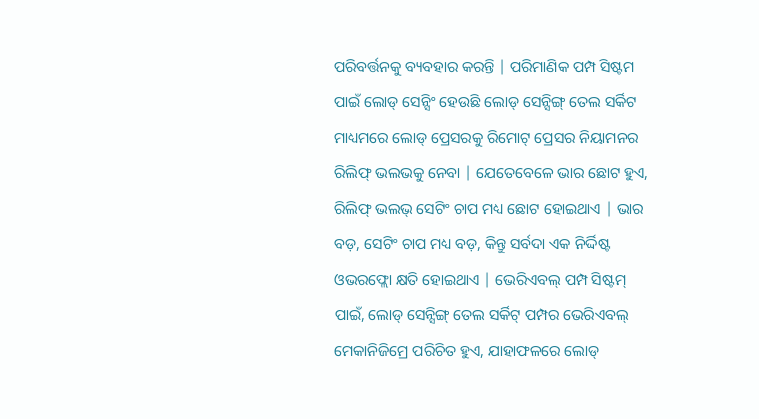ପରିବର୍ତ୍ତନକୁ ବ୍ୟବହାର କରନ୍ତି | ପରିମାଣିକ ପମ୍ପ ସିଷ୍ଟମ ପାଇଁ ଲୋଡ୍ ସେନ୍ସିଂ ହେଉଛି ଲୋଡ୍ ସେନ୍ସିଙ୍ଗ୍ ତେଲ ସର୍କିଟ ମାଧ୍ୟମରେ ଲୋଡ୍ ପ୍ରେସରକୁ ରିମୋଟ୍ ପ୍ରେସର ନିୟାମନର ରିଲିଫ୍ ଭଲଭକୁ ନେବା | ଯେତେବେଳେ ଭାର ଛୋଟ ହୁଏ, ରିଲିଫ୍ ଭଲଭ୍ ସେଟିଂ ଚାପ ମଧ୍ୟ ଛୋଟ ହୋଇଥାଏ | ଭାର ବଡ଼, ସେଟିଂ ଚାପ ମଧ୍ୟ ବଡ଼, କିନ୍ତୁ ସର୍ବଦା ଏକ ନିର୍ଦ୍ଦିଷ୍ଟ ଓଭରଫ୍ଲୋ କ୍ଷତି ହୋଇଥାଏ | ଭେରିଏବଲ୍ ପମ୍ପ ସିଷ୍ଟମ୍ ପାଇଁ, ଲୋଡ୍ ସେନ୍ସିଙ୍ଗ୍ ତେଲ ସର୍କିଟ୍ ପମ୍ପର ଭେରିଏବଲ୍ ମେକାନିଜିମ୍ରେ ପରିଚିତ ହୁଏ, ଯାହାଫଳରେ ଲୋଡ୍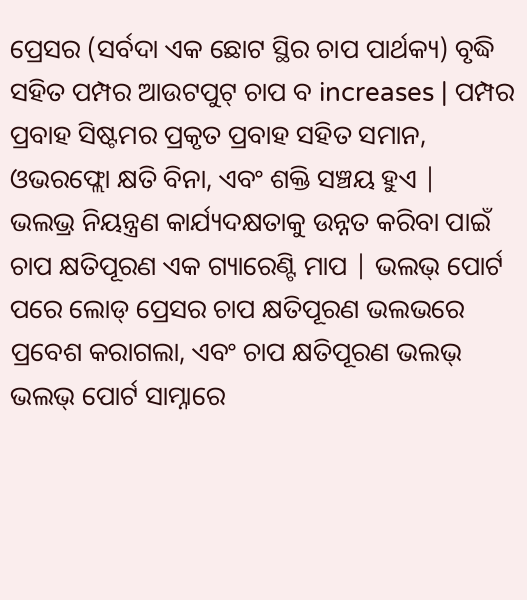ପ୍ରେସର (ସର୍ବଦା ଏକ ଛୋଟ ସ୍ଥିର ଚାପ ପାର୍ଥକ୍ୟ) ବୃଦ୍ଧି ସହିତ ପମ୍ପର ଆଉଟପୁଟ୍ ଚାପ ବ increases | ପମ୍ପର ପ୍ରବାହ ସିଷ୍ଟମର ପ୍ରକୃତ ପ୍ରବାହ ସହିତ ସମାନ, ଓଭରଫ୍ଲୋ କ୍ଷତି ବିନା, ଏବଂ ଶକ୍ତି ସଞ୍ଚୟ ହୁଏ |
ଭଲଭ୍ର ନିୟନ୍ତ୍ରଣ କାର୍ଯ୍ୟଦକ୍ଷତାକୁ ଉନ୍ନତ କରିବା ପାଇଁ ଚାପ କ୍ଷତିପୂରଣ ଏକ ଗ୍ୟାରେଣ୍ଟି ମାପ | ଭଲଭ୍ ପୋର୍ଟ ପରେ ଲୋଡ୍ ପ୍ରେସର ଚାପ କ୍ଷତିପୂରଣ ଭଲଭରେ ପ୍ରବେଶ କରାଗଲା, ଏବଂ ଚାପ କ୍ଷତିପୂରଣ ଭଲଭ୍ ଭଲଭ୍ ପୋର୍ଟ ସାମ୍ନାରେ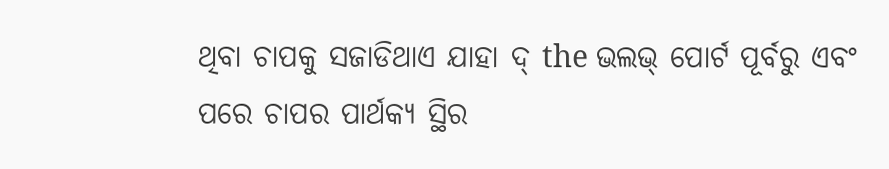ଥିବା ଚାପକୁ ସଜାଡିଥାଏ ଯାହା ଦ୍ the ଭଲଭ୍ ପୋର୍ଟ ପୂର୍ବରୁ ଏବଂ ପରେ ଚାପର ପାର୍ଥକ୍ୟ ସ୍ଥିର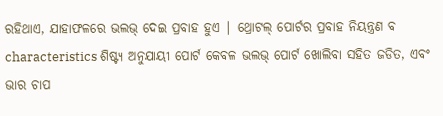ରହିଥାଏ, ଯାହାଫଳରେ ଭଲଭ୍ ଦେଇ ପ୍ରବାହ ହୁଏ | ଥ୍ରୋଟଲ୍ ପୋର୍ଟର ପ୍ରବାହ ନିୟନ୍ତ୍ରଣ ବ characteristics ଶିଷ୍ଟ୍ୟ ଅନୁଯାୟୀ ପୋର୍ଟ କେବଳ ଭଲଭ୍ ପୋର୍ଟ ଖୋଲିବା ସହିତ ଜଡିତ, ଏବଂ ଭାର ଚାପ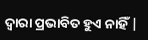ଦ୍ୱାରା ପ୍ରଭାବିତ ହୁଏ ନାହିଁ |